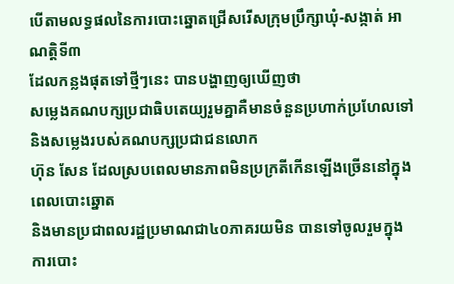បើតាមលទ្ធផលនៃការបោះឆ្នោតជ្រើសរើសក្រុមប្រឹក្សាឃុំ-សង្កាត់ អាណត្តិទី៣
ដែលកន្លងផុតទៅថ្មីៗនេះ បានបង្ហាញឲ្យឃើញថា
សម្លេងគណបក្សប្រជាធិបតេយ្យរួមគ្នាគឺមានចំនួនប្រហាក់ប្រហែលទៅនិងសម្លេងរបស់គណបក្សប្រជាជនលោក
ហ៊ុន សែន ដែលស្របពេលមានភាពមិនប្រក្រតីកើនឡើងច្រើននៅក្នុងពេលបោះឆ្នោត
និងមានប្រជាពលរដ្ឋប្រមាណជា៤០ភាគរយមិន បានទៅចូលរួមក្នុងការបោះ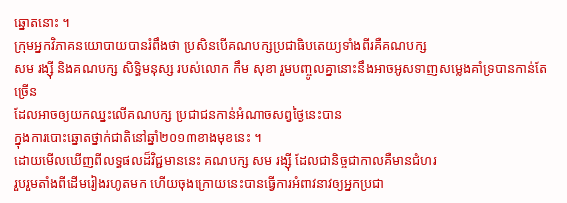ឆ្នោតនោះ ។
ក្រុមអ្នកវិភាគនយោបាយបានរំពឹងថា ប្រសិនបើគណបក្សប្រជាធិបតេយ្យទាំងពីរគឺគណបក្ស
សម រង្ស៊ី និងគណបក្ស សិទ្ធិមនុស្ស របស់លោក កឹម សុខា រួមបញ្ចូលគ្នានោះនឹងអាចអូសទាញសម្លេងគាំទ្របានកាន់តែច្រើន
ដែលអាចឲ្យយកឈ្នះលើគណបក្ស ប្រជាជនកាន់អំណាចសព្វថ្ងៃនេះបាន
ក្នុងការបោះឆ្នោតថ្នាក់ជាតិនៅឆ្នាំ២០១៣ខាងមុខនេះ ។
ដោយមើលឃើញពីលទ្ធផលដ៏វិជ្ជមាននេះ គណបក្ស សម រង្ស៊ី ដែលជានិច្ចជាកាលគឺមានជំហរ
រួបរួមតាំងពីដើមរៀងរហូតមក ហើយចុងក្រោយនេះបានធ្វើការអំពាវនាវឲ្យអ្នកប្រជា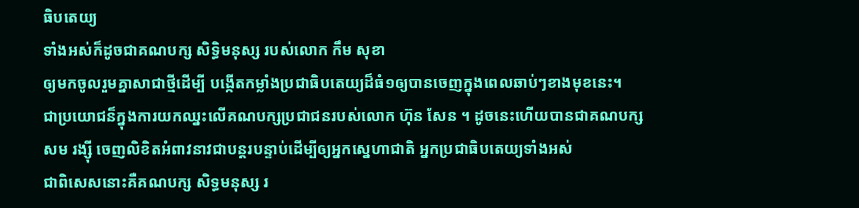ធិបតេយ្យ
ទាំងអស់ក៏ដូចជាគណបក្ស សិទ្ធិមនុស្ស របស់លោក កឹម សុខា
ឲ្យមកចូលរួមគ្នាសាជាថ្មីដើម្បី បង្កើតកម្លាំងប្រជាធិបតេយ្យដ៏ធំ១ឲ្យបានចេញក្នុងពេលឆាប់ៗខាងមុខនេះ។
ជាប្រយោជន៏ក្នុងការយកឈ្នះលើគណបក្សប្រជាជនរបស់លោក ហ៊ុន សែន ។ ដូចនេះហើយបានជាគណបក្ស
សម រង្ស៊ី ចេញលិខិតអំពាវនាវជាបន្តរបន្ទាប់ដើម្បីឲ្យអ្នកស្នេហាជាតិ អ្នកប្រជាធិបតេយ្យទាំងអស់
ជាពិសេសនោះគឺគណបក្ស សិទ្ធមនុស្ស រ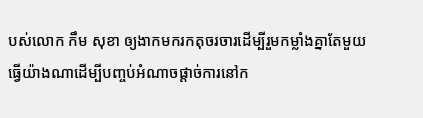បស់លោក កឹម សុខា ឲ្យងាកមករកតុចរចារដើម្បីរួមកម្លាំងគ្នាតែមួយ
ធ្វើយ៉ាងណាដើម្បីបញ្ចប់អំណាចផ្តាច់ការនៅក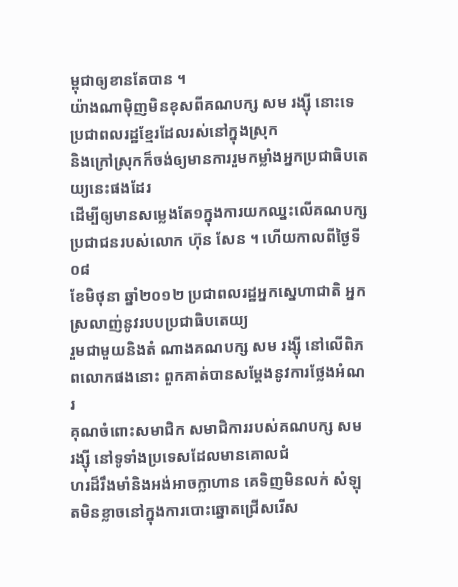ម្ពុជាឲ្យខានតែបាន ។
យ៉ាងណាម៉ិញមិនខុសពីគណបក្ស សម រង្ស៊ី នោះទេប្រជាពលរដ្ឋខ្មែរដែលរស់នៅក្នុងស្រុក
និងក្រៅស្រុកក៏ចង់ឲ្យមានការរួមកម្លាំងអ្នកប្រជាធិបតេយ្យនេះផងដែរ
ដើម្បីឲ្យមានសម្លេងតែ១ក្នុងការយកឈ្នះលើគណបក្សប្រជាជនរបស់លោក ហ៊ុន សែន ។ ហើយកាលពីថ្ងៃទី០៨
ខែមិថុនា ឆ្នាំ២០១២ ប្រជាពលរដ្ឋអ្នកស្នេហាជាតិ អ្នកស្រលាញ់នូវរបបប្រជាធិបតេយ្យ
រួមជាមួយនិងតំ ណាងគណបក្ស សម រង្ស៊ី នៅលើពិភពលោកផងនោះ ពួកគាត់បានសម្តែងនូវការថ្លែងអំណរ
គុណចំពោះសមាជិក សមាជិការរបស់គណបក្ស សម រង្ស៊ី នៅទូទាំងប្រទេសដែលមានគោលជំ
ហរដ៏រឹងមាំនិងអង់អាចក្លាហាន គេទិញមិនលក់ សំឡុតមិនខ្លាចនៅក្នុងការបោះឆ្នោតជ្រើសរើស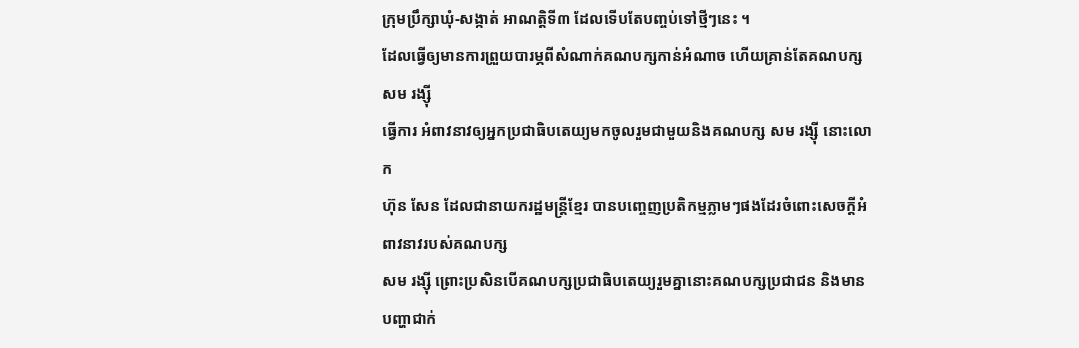ក្រុមប្រឹក្សាឃុំ-សង្កាត់ អាណត្តិទី៣ ដែលទើបតែបញ្ចប់ទៅថ្មីៗនេះ ។
ដែលធ្វើឲ្យមានការព្រួយបារម្ភពីសំណាក់គណបក្សកាន់អំណាច ហើយគ្រាន់តែគណបក្ស សម រង្ស៊ី
ធ្វើការ អំពាវនាវឲ្យអ្នកប្រជាធិបតេយ្យមកចូលរួមជាមួយនិងគណបក្ស សម រង្ស៊ី នោះលោក
ហ៊ុន សែន ដែលជានាយករដ្ឋមន្រ្តីខ្មែរ បានបញ្ចេញប្រតិកម្មភ្លាមៗផងដែរចំពោះសេចក្តីអំពាវនាវរបស់គណបក្ស
សម រង្ស៊ី ព្រោះប្រសិនបើគណបក្សប្រជាធិបតេយ្យរួមគ្នានោះគណបក្សប្រជាជន និងមានបញ្ហាជាក់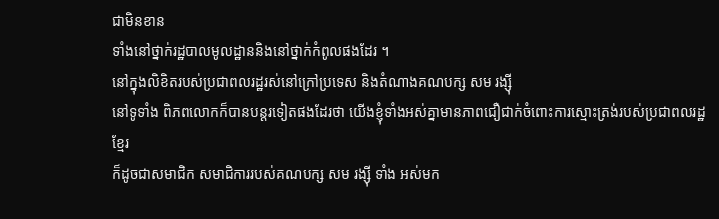ជាមិនខាន
ទាំងនៅថ្នាក់រដ្ឋបាលមូលដ្ឋាននិងនៅថ្នាក់កំពូលផងដែរ ។
នៅក្នុងលិខិតរបស់ប្រជាពលរដ្ឋរស់នៅក្រៅប្រទេស និងតំណាងគណបក្ស សម រង្ស៊ី
នៅទូទាំង ពិភពលោកក៏បានបន្តរទៀតផងដែរថា យើងខ្ញុំទាំងអស់គ្នាមានភាពជឿជាក់ចំពោះការស្មោះត្រង់របស់ប្រជាពលរដ្ឋខ្មែរ
ក៏ដូចជាសមាជិក សមាជិការរបស់គណបក្ស សម រង្ស៊ី ទាំង អស់មក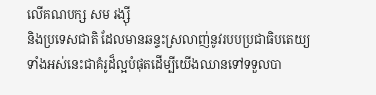លើគណបក្ស សម រង្ស៊ី
និងប្រទេសជាតិ ដែលមានឆន្ទះស្រលាញ់នូវរបបប្រជាធិបតេយ្យ ទាំងអស់នេះជាគំរូដ៏ល្អបំផុតដើម្បីយើងឈានទៅទទួលបា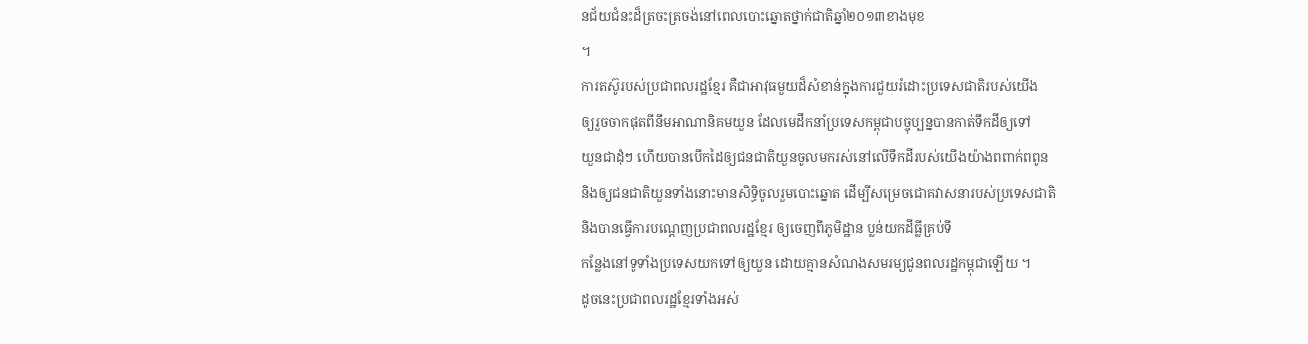នជ័យជំនះដ៏ត្រចះត្រចង់នៅពេលបោះឆ្នោតថ្នាក់ជាតិឆ្នាំ២០១៣ខាងមុខ
។
ការតស៊ូរបស់ប្រជាពលរដ្ឋខ្មែរ គឺជាអាវុធមួយដ៏សំខាន់ក្នុងការជួយរំដោះប្រទេសជាតិរបស់យើង
ឲ្យរួចចាកផុតពីនឹមអាណានិគមយួន ដែលមេដឹកនាំប្រទេសកម្ពុជាបច្ចុប្បន្នបានកាត់ទឹកដីឲ្យទៅ
យួនជាដុំៗ ហើយបានបើកដៃឲ្យជនជាតិយួនចូលមករស់នៅលើទឹកដីរបស់យើងយ៉ាងពពាក់ពពូន
និងឲ្យជនជាតិយួនទាំងនោះមានសិទ្ធិចូលរួមបោះឆ្នោត ដើម្បីសម្រេចជោគវាសនារបស់ប្រទេសជាតិ
និងបានធ្វើការបណ្តេញប្រជាពលរដ្ឋខ្មែរ ឲ្យចេញពីភូមិដ្ឋាន ប្លន់យកដីធ្លីគ្រប់ទី
កន្លែងនៅទូទាំងប្រទេសយកទៅឲ្យយួន ដោយគ្មានសំណងសមរម្យជូនពលរដ្ឋកម្ពុជាឡើយ ។
ដូចនេះប្រជាពលរដ្ឋខ្មែរទាំងអស់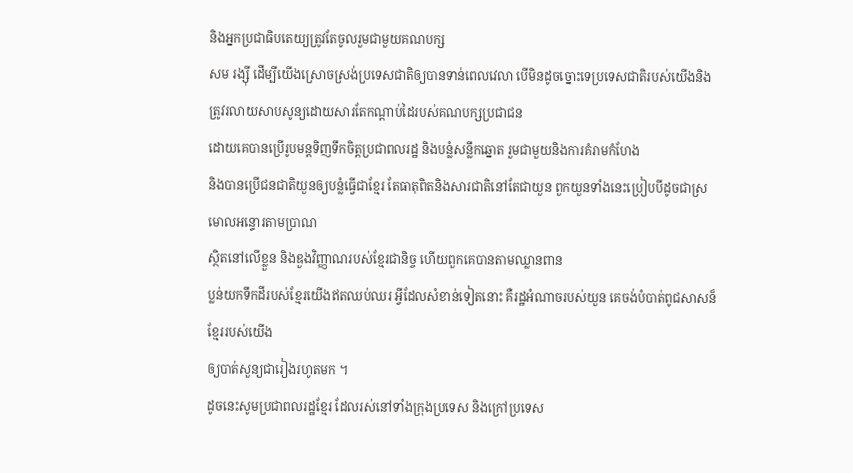និងអ្នកប្រជាធិបតេយ្យត្រូវតែចូលរួមជាមួយគណបក្ស
សម រង្ស៊ី ដើម្បីយើងស្រោចស្រង់ប្រទេសជាតិឲ្យបានទាន់ពេលវេលា បើមិនដូចច្នោះទេប្រទេសជាតិរបស់យើងនិងត្រូវរលាយសាបសូន្យដោយសារតែកណ្តាប់ដៃរបស់គណបក្សប្រជាជន
ដោយគេបានប្រើរូបមន្តទិញទឹកចិត្តប្រជាពលរដ្ឋ និងបន្លំសន្លឹកឆ្នោត រួមជាមួយនិងការគំរាមកំហែង
និងបានប្រើជនជាតិយួនឲ្យបន្លំធ្វើជាខ្មែរ តែធាតុពិតនិងសារជាតិនៅតែជាយួន ពួកយួនទាំងនេះប្រៀបបីដូចជាស្រមោលអន្ទោរតាមប្រាណ
ស្ថិតនៅលើខ្លួន និងឌួងវិញ្ញាណរបស់ខ្មែរជានិច្ច ហើយពួកគេបានតាមឈ្លានពាន
ប្លន់យកទឹកដីរបស់ខ្មែរយើងឥតឈប់ឈរ អ្វីដែលសំខាន់ទៀតនោះ គឺរដ្ឋអំណាចរបស់យួន គេចង់បំបាត់ពូជសាសន៏ខ្មែររបស់យើង
ឲ្យបាត់សួន្យជារៀងរហូតមក ។
ដូចនេះសូមប្រជាពលរដ្ឋខ្មែរ ដែលរស់នៅទាំងក្រុងប្រទេស និងក្រៅប្រទេស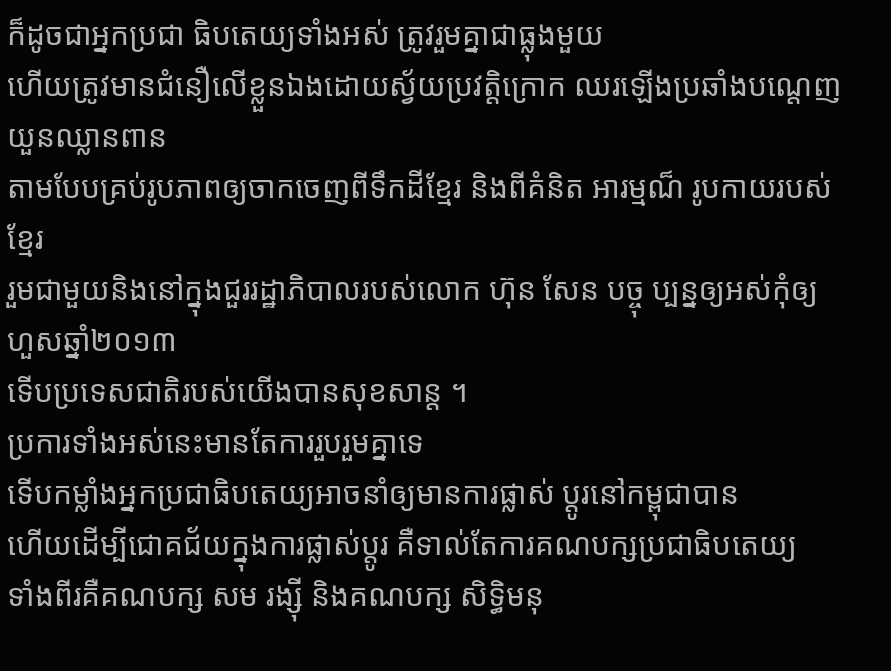ក៏ដូចជាអ្នកប្រជា ធិបតេយ្យទាំងអស់ ត្រូវរួមគ្នាជាធ្លុងមួយ
ហើយត្រូវមានជំនឿលើខ្លួនឯងដោយស្វ័យប្រវត្តិក្រោក ឈរឡើងប្រឆាំងបណ្តេញយួនឈ្លានពាន
តាមបែបគ្រប់រូបភាពឲ្យចាកចេញពីទឹកដីខ្មែរ និងពីគំនិត អារម្មណ៏ រូបកាយរបស់ខ្មែរ
រួមជាមួយនិងនៅក្នុងជួររដ្ឋាភិបាលរបស់លោក ហ៊ុន សែន បច្ចុ ប្បន្នឲ្យអស់កុំឲ្យហួសឆ្នាំ២០១៣
ទើបប្រទេសជាតិរបស់យើងបានសុខសាន្ត ។
ប្រការទាំងអស់នេះមានតែការរួបរួមគ្នាទេ
ទើបកម្លាំងអ្នកប្រជាធិបតេយ្យអាចនាំឲ្យមានការផ្លាស់ ប្តូរនៅកម្ពុជាបាន
ហើយដើម្បីជោគជ័យក្នុងការផ្លាស់ប្តូរ គឺទាល់តែការគណបក្សប្រជាធិបតេយ្យ
ទាំងពីរគឺគណបក្ស សម រង្ស៊ី និងគណបក្ស សិទ្ធិមនុ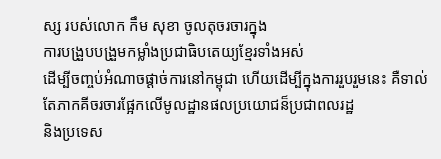ស្ស របស់លោក កឹម សុខា ចូលតុចរចារក្នុង
ការបង្រួបបង្រួមកម្លាំងប្រជាធិបតេយ្យខ្មែរទាំងអស់
ដើម្បីចញ្ចប់អំណាចផ្តាច់ការនៅកម្ពុជា ហើយដើម្បីក្នុងការរួបរួមនេះ គឺទាល់តែភាកគីចរចារផ្អែកលើមូលដ្ឋានផលប្រយោជន៏ប្រជាពលរដ្ឋ
និងប្រទេស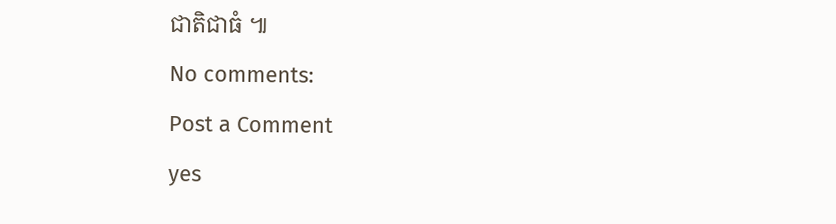ជាតិជាធំ ៕
No comments:
Post a Comment
yes